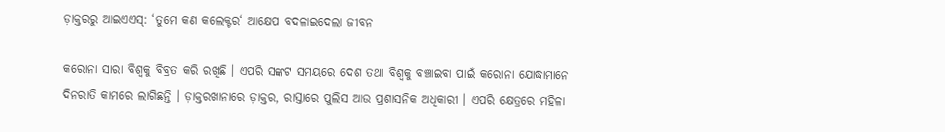ଡ଼ାକ୍ତରରୁ ଆଇଏଏସ୍: ‘ତୁମେ କଣ କଲେକ୍ଟର‘ ଆକ୍ଷେପ ବଦଳାଇଦେଲା ଜୀବନ

କରୋନା ସାରା ବିଶ୍ବକୁ ବିବ୍ରତ କରି ରଖିଛି । ଏପରି ସଙ୍କଟ ସମୟରେ ଦେଶ ତଥା ବିଶ୍ବକୁ ବଞ୍ଚାଇବା ପାଇଁ କରୋନା ଯୋଦ୍ଧାମାନେ ଦିନରାତି କାମରେ ଲାଗିଛନ୍ତି । ଡ଼ାକ୍ତରଖାନାରେ ଡ଼ାକ୍ତର, ରାସ୍ତାରେ ପୁଲିସ ଆଉ ପ୍ରଶାସନିକ ଅଧିକାରୀ । ଏପରି କ୍ଷେତ୍ରରେ ମହିଳା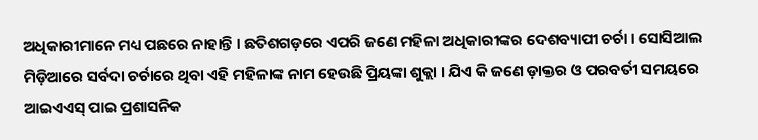ଅଧିକାରୀମାନେ ମଧ୍ୟ ପଛରେ ନାହାନ୍ତି । ଛତିଶଗଡ଼ରେ ଏପରି ଜଣେ ମହିଳା ଅଧିକାରୀଙ୍କର ଦେଶବ୍ୟାପୀ ଚର୍ଚା । ସୋସିଆଲ ମିଡ଼ିଆରେ ସର୍ବଦା ଚର୍ଚାରେ ଥିବା ଏହି ମହିଳାଙ୍କ ନାମ ହେଉଛି ପ୍ରିୟଙ୍କା ଶୁକ୍ଲା । ଯିଏ କି ଜଣେ ଡ଼ାକ୍ତର ଓ ପରବର୍ତୀ ସମୟରେ ଆଇଏଏସ୍ ପାଇ ପ୍ରଶାସନିକ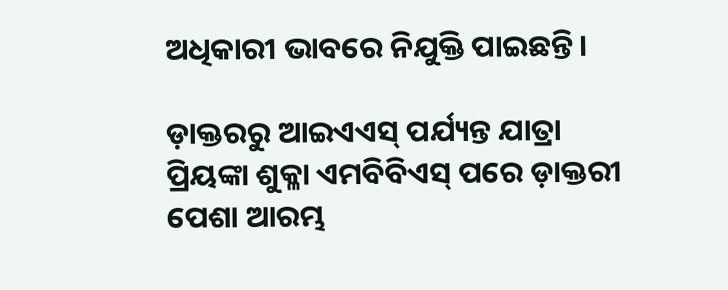ଅଧିକାରୀ ଭାବରେ ନିଯୁକ୍ତି ପାଇଛନ୍ତି ।

ଡ଼ାକ୍ତରରୁ ଆଇଏଏସ୍ ପର୍ଯ୍ୟନ୍ତ ଯାତ୍ରା
ପ୍ରିୟଙ୍କା ଶୁକ୍ଳା ଏମବିବିଏସ୍ ପରେ ଡ଼ାକ୍ତରୀ ପେଶା ଆରମ୍ଭ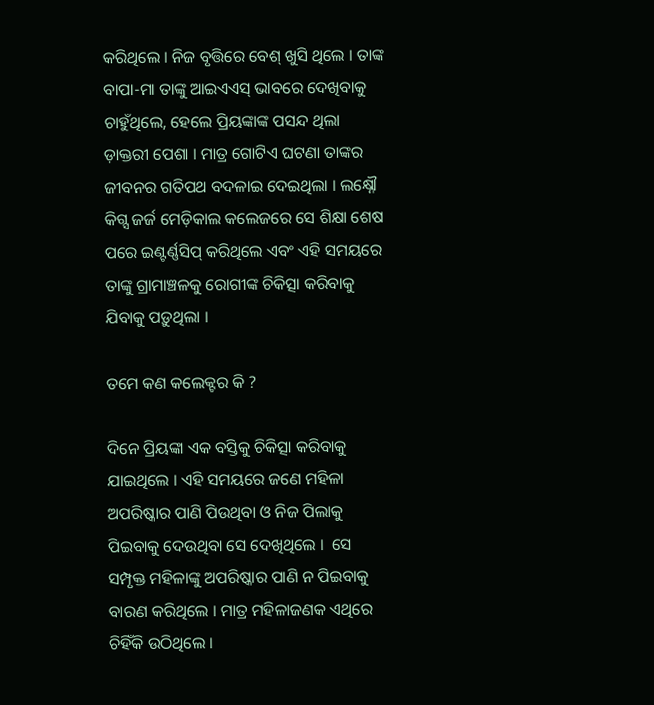କରିଥିଲେ । ନିଜ ବୃତ୍ତିରେ ବେଶ୍ ଖୁସି ଥିଲେ । ତାଙ୍କ ବାପା-ମା ତାଙ୍କୁ ଆଇଏଏସ୍ ଭାବରେ ଦେଖିବାକୁ ଚାହୁଁଥିଲେ, ହେଲେ ପ୍ରିୟଙ୍କାଙ୍କ ପସନ୍ଦ ଥିଲା ଡ଼ାକ୍ତରୀ ପେଶା । ମାତ୍ର ଗୋଟିଏ ଘଟଣା ତାଙ୍କର ଜୀବନର ଗତିପଥ ବଦଳାଇ ଦେଇଥିଲା । ଲକ୍ଷ୍ନୌ କିଗ୍ସ ଜର୍ଜ ମେଡ଼ିକାଲ କଲେଜରେ ସେ ଶିକ୍ଷା ଶେଷ ପରେ ଇଣ୍ଟର୍ଣ୍ଣସିପ୍ କରିଥିଲେ ଏବଂ ଏହି ସମୟରେ ତାଙ୍କୁ ଗ୍ରାମାଞ୍ଚଳକୁ ରୋଗୀଙ୍କ ଚିକିତ୍ସା କରିବାକୁ ଯିବାକୁ ପଡ଼ୁଥିଲା ।

ତମେ କଣ କଲେକ୍ଟର କି ?

ଦିନେ ପ୍ରିୟଙ୍କା ଏକ ବସ୍ତିକୁ ଚିକିତ୍ସା କରିବାକୁ ଯାଇଥିଲେ । ଏହି ସମୟରେ ଜଣେ ମହିଳା ଅପରିଷ୍କାର ପାଣି ପିଉଥିବା ଓ ନିଜ ପିଲାକୁ ପିଇବାକୁ ଦେଉଥିବା ସେ ଦେଖିଥିଲେ ।  ସେ ସମ୍ପୃକ୍ତ ମହିଳାଙ୍କୁ ଅପରିଷ୍କାର ପାଣି ନ ପିଇବାକୁ ବାରଣ କରିଥିଲେ । ମାତ୍ର ମହିଳାଜଣକ ଏଥିରେ ଚିହିଁକି ଉଠିଥିଲେ ।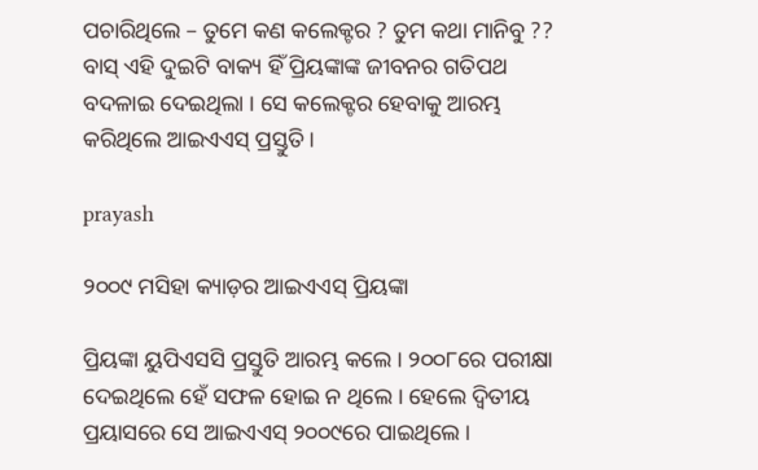ପଚାରିଥିଲେ – ତୁମେ କଣ କଲେକ୍ଟର ? ତୁମ କଥା ମାନିବୁ ?? ବାସ୍ ଏହି ଦୁଇଟି ବାକ୍ୟ ହିଁ ପ୍ରିୟଙ୍କାଙ୍କ ଜୀବନର ଗତିପଥ ବଦଳାଇ ଦେଇଥିଲା । ସେ କଲେକ୍ଟର ହେବାକୁ ଆରମ୍ଭ କରିଥିଲେ ଆଇଏଏସ୍ ପ୍ରସ୍ତୁତି ।

prayash

୨୦୦୯ ମସିହା କ୍ୟାଡ଼ର ଆଇଏଏସ୍ ପ୍ରିୟଙ୍କା

ପ୍ରିୟଙ୍କା ୟୁପିଏସସି ପ୍ରସ୍ତୁତି ଆରମ୍ଭ କଲେ । ୨୦୦୮ରେ ପରୀକ୍ଷା ଦେଇଥିଲେ ହେଁ ସଫଳ ହୋଇ ନ ଥିଲେ । ହେଲେ ଦ୍ବିତୀୟ ପ୍ରୟାସରେ ସେ ଆଇଏଏସ୍ ୨୦୦୯ରେ ପାଇଥିଲେ ।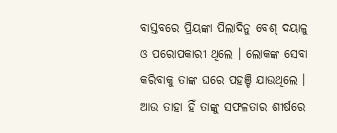ବାସ୍ତବରେ ପ୍ରିୟଙ୍କା ପିଲାଦିନୁ ବେଶ୍ ଦୟାଳୁ ଓ ପରୋପକାରୀ ଥିଲେ । ଲୋକଙ୍କ ସେବା କରିବାକୁ ତାଙ୍କ ଘରେ ପହଞ୍ଚି ଯାଉଥିଲେ । ଆଉ ତାହା ହିଁ ତାଙ୍କୁ ସଫଳତାର ଶୀର୍ଷରେ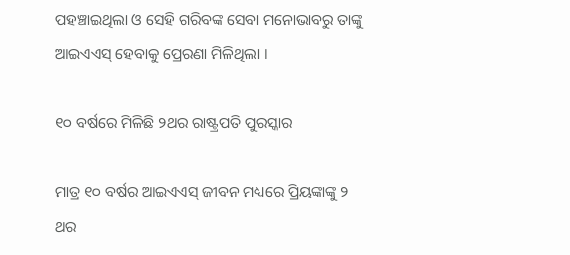ପହଞ୍ଚାଇଥିଲା ଓ ସେହି ଗରିବଙ୍କ ସେବା ମନୋଭାବରୁ ତାଙ୍କୁ ଆଇଏଏସ୍ ହେବାକୁ ପ୍ରେରଣା ମିଳିଥିଲା ।

୧୦ ବର୍ଷରେ ମିଳିଛି ୨ଥର ରାଷ୍ଟ୍ରପତି ପୁରସ୍କାର

ମାତ୍ର ୧୦ ବର୍ଷର ଆଇଏଏସ୍ ଜୀବନ ମଧ୍ୟରେ ପ୍ରିୟଙ୍କାଙ୍କୁ ୨ ଥର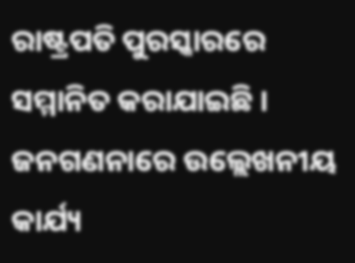ରାଷ୍ଟ୍ରପତି ପୁରସ୍କାରରେ ସମ୍ମାନିତ କରାଯାଇଛି । ଜନଗଣନାରେ ଉଲ୍ଲେଖନୀୟ କାର୍ଯ୍ୟ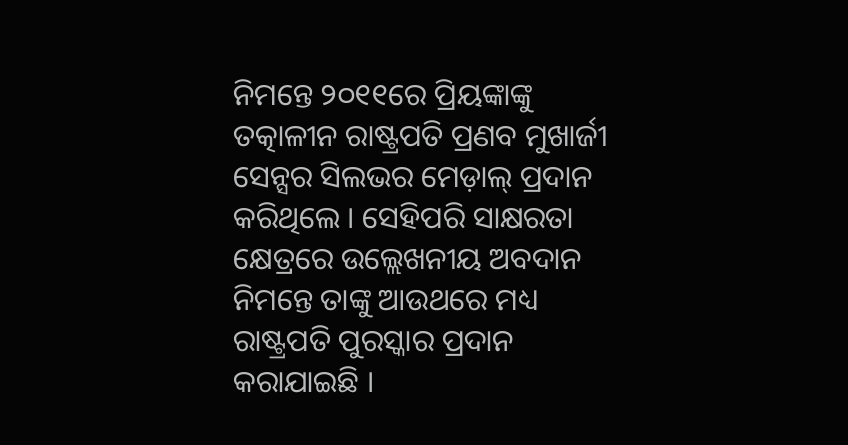ନିମନ୍ତେ ୨୦୧୧ରେ ପ୍ରିୟଙ୍କାଙ୍କୁ ତତ୍କାଳୀନ ରାଷ୍ଟ୍ରପତି ପ୍ରଣବ ମୁଖାର୍ଜୀ ସେନ୍ସର ସିଲଭର ମେଡ଼ାଲ୍ ପ୍ରଦାନ କରିଥିଲେ । ସେହିପରି ସାକ୍ଷରତା କ୍ଷେତ୍ରରେ ଉଲ୍ଲେଖନୀୟ ଅବଦାନ ନିମନ୍ତେ ତାଙ୍କୁ ଆଉଥରେ ମଧ୍ୟ ରାଷ୍ଟ୍ରପତି ପୁରସ୍କାର ପ୍ରଦାନ କରାଯାଇଛି ।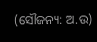(ସୌଜନ୍ୟ: ଅ.ଉ)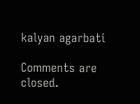kalyan agarbati

Comments are closed.